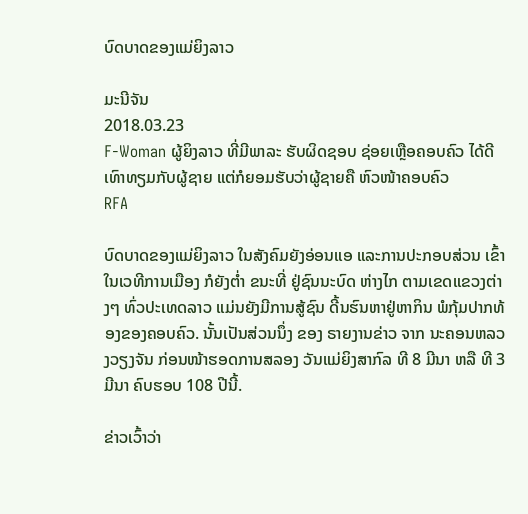ບົດບາດຂອງແມ່ຍິງລາວ

ມະນີຈັນ
2018.03.23
F-Woman ຜູ້ຍິງລາວ ທີ່ມີພາລະ ຮັບຜິດຊອບ ຊ່ອຍເຫຼືອຄອບຄົວ ໄດ້ດີເທົາທຽມກັບຜູ້ຊາຍ ແຕ່ກໍຍອມຮັບວ່າຜູ້ຊາຍຄື ຫົວໜ້າຄອບຄົວ
RFA

ບົດບາດຂອງແມ່ຍິງລາວ ໃນສັງຄົມຍັງອ່ອນແອ ແລະການປະກອບສ່ວນ ເຂົ້າໃນເວທີການເມືອງ ກໍຍັງຕໍ່າ ຂນະທີ່ ຢູ່ຊົນນະບົດ ຫ່າງໄກ ຕາມເຂດແຂວງຕ່າງໆ ທົ່ວປະເທດລາວ ແມ່ນຍັງມີການສູ້ຊົນ ດີ້ນຮົນຫາຢູ່ຫາກິນ ພໍກຸ້ມປາກທ້ອງຂອງຄອບຄົວ. ນັ້ນເປັນສ່ວນນຶ່ງ ຂອງ ຣາຍງານຂ່າວ ຈາກ ນະຄອນຫລວງວຽງຈັນ ກ່ອນໜ້າຮອດການສລອງ ວັນແມ່ຍິງສາກົລ ທີ 8 ມີນາ ຫລື ທີ 3 ມີນາ ຄົບຮອບ 108 ປີນີ້.

ຂ່າວເວົ້າວ່າ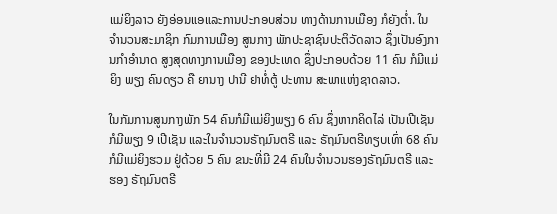ແມ່ຍິງລາວ ຍັງອ່ອນແອແລະການປະກອບສ່ວນ ທາງດ້ານການເມືອງ ກໍຍັງຕໍ່າ. ໃນຈໍານວນສະມາຊິກ ກົມການເມືອງ ສູນກາງ ພັກປະຊາຊົນປະຕິວັດລາວ ຊຶ່ງເປັນອົງການກໍາອໍານາດ ສູງສຸດທາງການເມືອງ ຂອງປະເທດ ຊຶ່ງປະກອບດ້ວຍ 11 ຄົນ ກໍມີແມ່ຍິງ ພຽງ ຄົນດຽວ ຄື ຍານາງ ປານີ ຢາທໍ່ຕູ້ ປະທານ ສະພາແຫ່ງຊາດລາວ.

ໃນກັມການສູນກາງພັກ 54 ຄົນກໍມີແມ່ຍິງພຽງ 6 ຄົນ ຊຶ່ງຫາກຄິດໄລ່ ເປັນເປີເຊັນ ກໍມີພຽງ 9 ເປີເຊັນ ແລະໃນຈໍານວນຣັຖມົນຕຣີ ແລະ ຣັຖມົນຕຣີທຽບເທົ່າ 68 ຄົນກໍມີແມ່ຍິງຮວມ ຢູ່ດ້ວຍ 5 ຄົນ ຂນະທີ່ມີ 24 ຄົນໃນຈໍານວນຮອງຣັຖມົນຕຣີ ແລະຮອງ ຣັຖມົນຕຣີ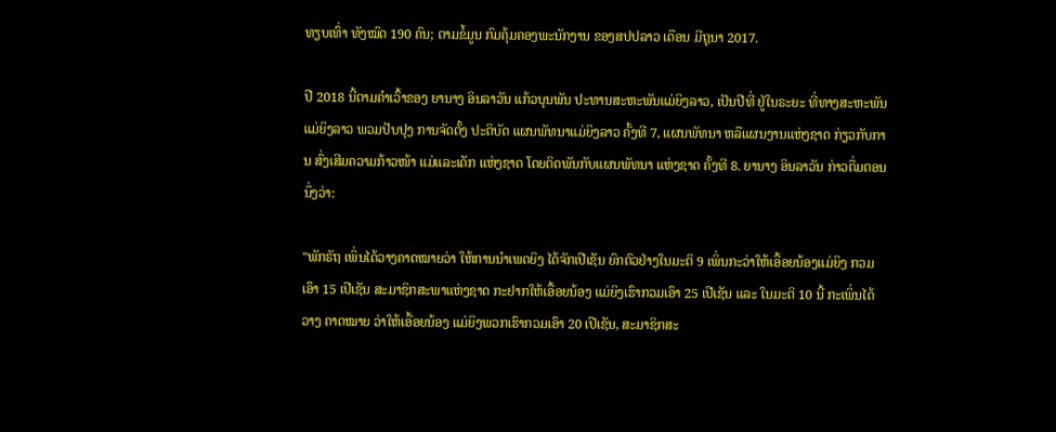ທຽບເທົ່າ ທັງໝົດ 190 ຄົນ; ຕາມຂໍ້ມູນ ກົມຄຸ້ມຄອງພະນັກງານ ຂອງສປປລາວ ເດືອນ ມີຖຸນາ 2017.

ປີ 2018 ນີ້ຕາມຄໍາເວົ້າຂອງ ຍານາງ ອິນລາວັນ ແກ້ວບຸນພັນ ປະທານສະຫະພັນແມ່ຍິງລາວ, ເປັນປີທີ່ ຢູ່ໃນຣະຍະ ທີ່ທາງສະຫະພັນ ແມ່ຍິງລາວ ພວມປັບປຸງ ການຈັດຕັ້ງ ປະຕິບັດ ແຜນພັທນາແມ່ຍິງລາວ ຄັ້ງທີ 7, ແຜນພັທນາ ຫລືແຜນງານແຫ່ງຊາດ ກ່ຽວກັບການ ສົ່ງເສີມຄວາມກ້າວໜ້າ ແມ່ແລະເດັກ ແຫ່ງຊາດ ໂດຍຕິດພັນກັບແຜນພັທນາ ແຫ່ງຊາດ ຄັ້ງທີ 8. ຍານາງ ອິນລາວັນ ກ່າວຕື່ມຕອນ ນຶ່ງວ່າ:

"ພັກຣັຖ ເພິ່ນໄດ້ວາງຄາດໝາຍວ່າ ໃຫ້ການນໍາເພດຍິງ ໄດ້ຈັກເປີເຊັນ ຍົກຕົວຢ່າງໃນມະຕິ 9 ເພິ່ນກະວ່າໃຫ້ເອື້ອຍນ້ອງແມ່ຍິງ ກວມເອົາ 15 ເປີເຊັນ ສະມາຊິກສະພາແຫ່ງຊາດ ກະຢາກໃຫ້ເອື້ອຍນ້ອງ ແມ່ຍິງເຮົາກວມເອົາ 25 ເປີເຊັນ ແລະ ໃນມະຕິ 10 ນີ້ ກະເພິ່ນໄດ້ວາງ ຄາດໝາຍ ວ່າໃຫ້ເອື້ອຍນ້ອງ ແມ່ຍິງພວກເຮົາກວມເອົາ 20 ເປີເຊັນ, ສະມາຊິກສະ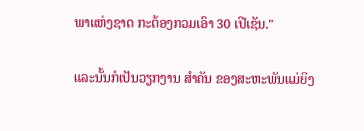ພາແຫ່ງຊາດ ກະຕ້ອງກວມເອົາ 30 ເປີເຊັນ."

ແລະນັ້ນກໍເປັນວຽກງານ ສໍາຄັນ ຂອງສະຫະພັນແມ່ຍິງ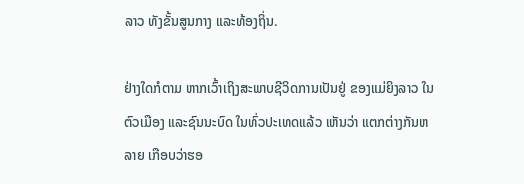ລາວ ທັງຂັ້ນສູນກາງ ແລະທ້ອງຖິ່ນ.

ຢ່າງໃດກໍຕາມ ຫາກເວົ້າເຖິງສະພາບຊີວິດການເປັນຢູ່ ຂອງແມ່ຍິງລາວ ໃນຕົວເມືອງ ແລະຊົນນະບົດ ໃນທົ່ວປະເທດແລ້ວ ເຫັນວ່າ ແຕກຕ່າງກັນຫລາຍ ເກືອບວ່າຮອ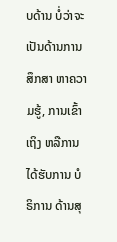ບດ້ານ ບໍ່ວ່າຈະເປັນດ້ານການສຶກສາ ຫາຄວາມຮູ້, ການເຂົ້າເຖິງ ຫລືການໄດ້ຮັບການ ບໍຣິການ ດ້ານສຸ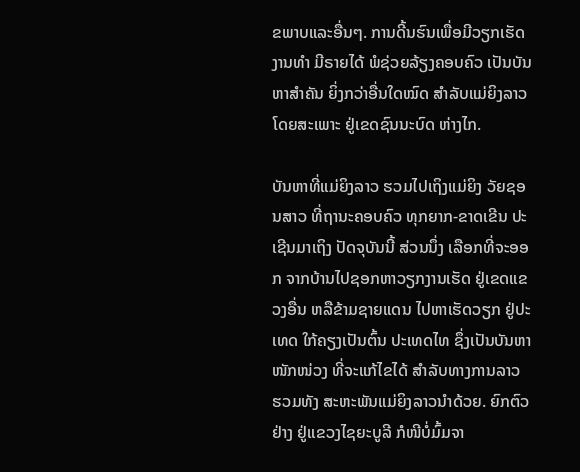ຂພາບແລະອື່ນໆ. ການດີ້ນຮົນເພື່ອມີວຽກເຮັດ ງານທໍາ ມີຣາຍໄດ້ ພໍຊ່ວຍລ້ຽງຄອບຄົວ ເປັນບັນຫາສໍາຄັນ ຍິ່ງກວ່າອື່ນໃດໝົດ ສໍາລັບແມ່ຍິງລາວ ໂດຍສະເພາະ ຢູ່ເຂດຊົນນະບົດ ຫ່າງໄກ.

ບັນຫາທີ່ແມ່ຍິງລາວ ຮວມໄປເຖິງແມ່ຍິງ ວັຍຊອນສາວ ທີ່ຖານະຄອບຄົວ ທຸກຍາກ-ຂາດເຂີນ ປະເຊີນມາເຖິງ ປັດຈຸບັນນີ້ ສ່ວນນຶ່ງ ເລືອກທີ່ຈະອອກ ຈາກບ້ານໄປຊອກຫາວຽກງານເຮັດ ຢູ່ເຂດແຂວງອື່ນ ຫລືຂ້າມຊາຍແດນ ໄປຫາເຮັດວຽກ ຢູ່ປະເທດ ໃກ້ຄຽງເປັນຕົ້ນ ປະເທດໄທ ຊຶ່ງເປັນບັນຫາໜັກໜ່ວງ ທີ່ຈະແກ້ໄຂໄດ້ ສໍາລັບທາງການລາວ ຮວມທັງ ສະຫະພັນແມ່ຍິງລາວນໍາດ້ວຍ. ຍົກຕົວຢ່າງ ຢູ່ແຂວງໄຊຍະບູລີ ກໍໜີບໍ່ມົ້ມຈາ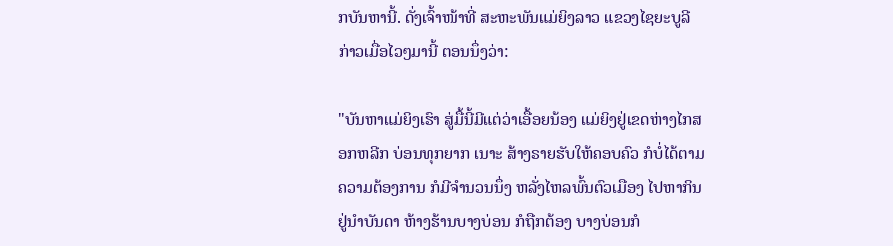ກບັນຫານີ້. ດັ່ງເຈົ້າໜ້າທີ່ ສະຫະພັນແມ່ຍິງລາວ ແຂວງໄຊຍະບູລີ ກ່າວເມື່ອໄວໆມານີ້ ຕອນນຶ່ງວ່າ:

"ບັນຫາແມ່ຍິງເຮົາ ສູ່ມື້ນີ້ມີແຕ່ວ່າເອື້ອຍນ້ອງ ແມ່ຍິງຢູ່ເຂດຫ່າງໄກສອກຫລີກ ບ່ອນທຸກຍາກ ເນາະ ສ້າງຣາຍຮັບໃຫ້ຄອບຄົວ ກໍບໍ່ໄດ້ຕາມ ຄວາມຕ້ອງການ ກໍມີຈໍານວນນຶ່ງ ຫລັ່ງໄຫລພົ້ນຕົວເມືອງ ໄປຫາກິນຢູ່ນໍາບັນດາ ຫ້າງຮ້ານບາງບ່ອນ ກໍຖືກຕ້ອງ ບາງບ່ອນກໍ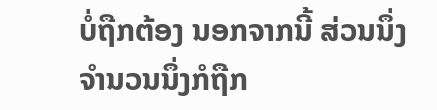ບໍ່ຖືກຕ້ອງ ນອກຈາກນີ້ ສ່ວນນຶ່ງ ຈໍານວນນຶ່ງກໍຖືກ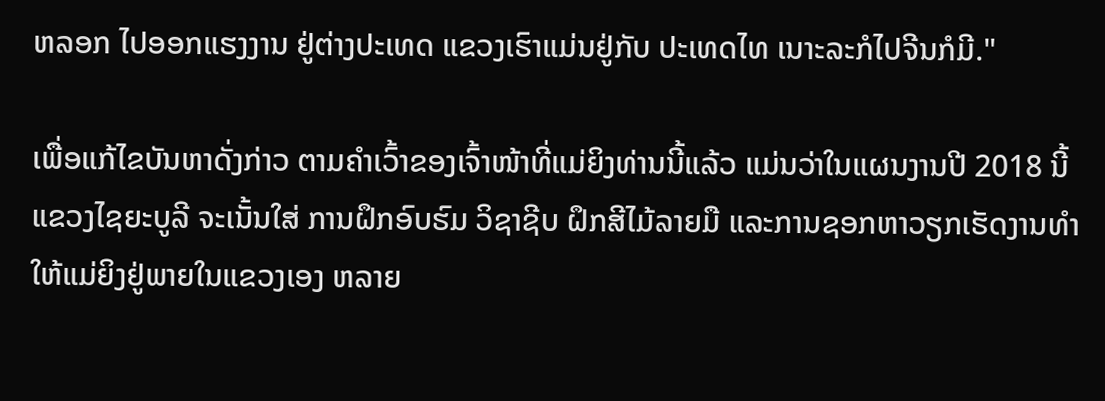ຫລອກ ໄປອອກແຮງງານ ຢູ່ຕ່າງປະເທດ ແຂວງເຮົາແມ່ນຢູ່ກັບ ປະເທດໄທ ເນາະລະກໍໄປຈີນກໍມີ."

ເພື່ອແກ້ໄຂບັນຫາດັ່ງກ່າວ ຕາມຄໍາເວົ້າຂອງເຈົ້າໜ້າທີ່ແມ່ຍິງທ່ານນີ້ແລ້ວ ແມ່ນວ່າໃນແຜນງານປີ 2018 ນີ້ ແຂວງໄຊຍະບູລີ ຈະເນັ້ນໃສ່ ການຝຶກອົບຮົມ ວິຊາຊີບ ຝຶກສີໄມ້ລາຍມື ແລະການຊອກຫາວຽກເຮັດງານທໍາ ໃຫ້ແມ່ຍິງຢູ່ພາຍໃນແຂວງເອງ ຫລາຍ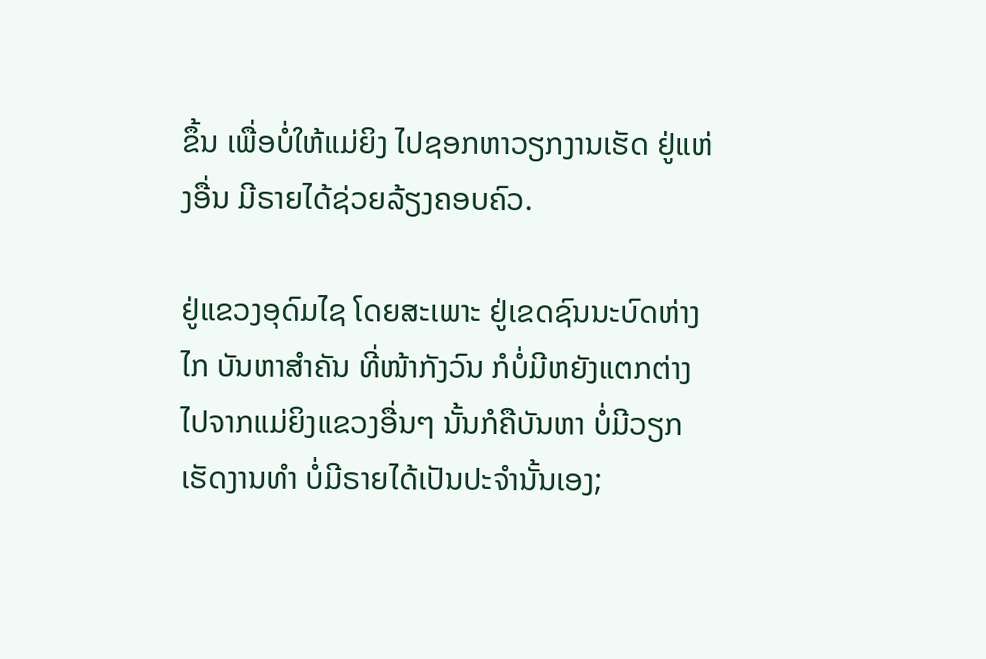ຂຶ້ນ ເພື່ອບໍ່ໃຫ້ແມ່ຍິງ ໄປຊອກຫາວຽກງານເຮັດ ຢູ່ແຫ່ງອື່ນ ມີຣາຍໄດ້ຊ່ວຍລ້ຽງຄອບຄົວ.

ຢູ່ແຂວງອຸດົມໄຊ ໂດຍສະເພາະ ຢູ່ເຂດຊົນນະບົດຫ່າງໄກ ບັນຫາສໍາຄັນ ທີ່ໜ້າກັງວົນ ກໍບໍ່ມີຫຍັງແຕກຕ່າງ ໄປຈາກແມ່ຍິງແຂວງອື່ນໆ ນັ້ນກໍຄືບັນຫາ ບໍ່ມີວຽກເຮັດງານທໍາ ບໍ່ມີຣາຍໄດ້ເປັນປະຈໍານັ້ນເອງ;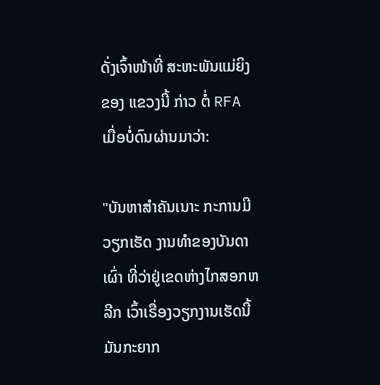ດັ່ງເຈົ້າໜ້າທີ່ ສະຫະພັນແມ່ຍິງ ຂອງ ແຂວງນີ້ ກ່າວ ຕໍ່ RFA ເມື່ອບໍ່ດົນຜ່ານມາວ່າ:

"ບັນຫາສໍາຄັນເນາະ ກະການມີວຽກເຮັດ ງານທໍາຂອງບັນດາເຜົ່າ ທີ່ວ່າຢູ່ເຂດຫ່າງໄກສອກຫລີກ ເວົ້າເຣື່ອງວຽກງານເຮັດນີ້ ມັນກະຍາກ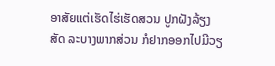ອາສັຍແຕ່ເຮັດໄຮ່ເຮັດສວນ ປູກຝັງລ້ຽງສັດ ລະບາງພາກສ່ວນ ກໍຢາກອອກໄປມີວຽ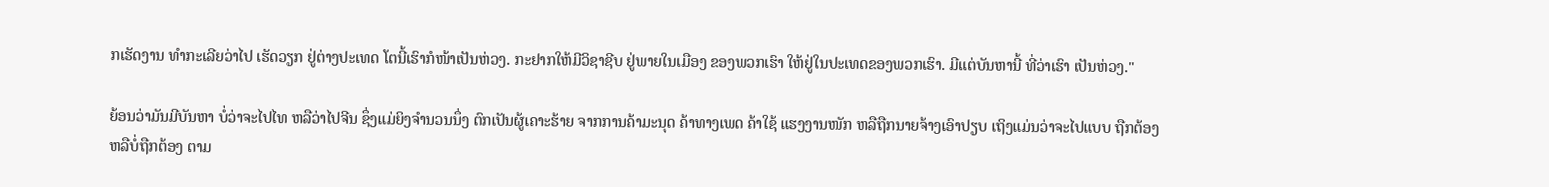ກເຮັດງານ ທໍາກະເລີຍວ່າໄປ ເຮັດວຽກ ຢູ່ຕ່າງປະເທດ ໂຕນີ້ເຮົາກໍໜ້າເປັນຫ່ວງ. ກະຢາກໃຫ້ມີວິຊາຊີບ ຢູ່ພາຍໃນເມືອງ ຂອງພວກເຮົາ ໃຫ້ຢູ່ໃນປະເທດຂອງພວກເຮົາ. ມີແຕ່ບັນຫານີ້ ທີ່ວ່າເຮົາ ເປັນຫ່ວງ."

ຍ້ອນວ່າມັນມີບັນຫາ ບໍ່ວ່າຈະໄປໄທ ຫລືວ່າໄປຈີນ ຊຶ່ງແມ່ຍິງຈໍານວນນຶ່ງ ຕົກເປັນຜູ້ເຄາະຮ້າຍ ຈາກການຄ້າມະນຸດ ຄ້າທາງເພດ ຄ້າໃຊ້ ແຮງງານໜັກ ຫລືຖືກນາຍຈ້າງເອົາປຽບ ເຖິງແມ່ນວ່າຈະໄປແບບ ຖືກຕ້ອງ ຫລືບໍ່ຖືກຕ້ອງ ຕາມ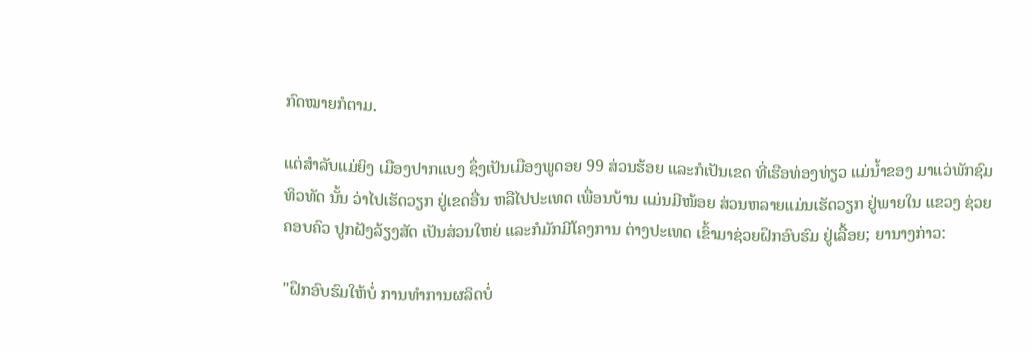ກົດໝາຍກໍຕາມ.

ແຕ່ສໍາລັບແມ່ຍິງ ເມືອງປາກແບງ ຊຶ່ງເປັນເມືອງພູດອຍ 99 ສ່ວນຮ້ອຍ ແລະກໍເປັນເຂດ ທີ່ເຮືອທ່ອງທ່ຽວ ແມ່ນໍ້າຂອງ ມາແວ່ພັກຊົມ ທິວທັດ ນັ້ນ ວ່າໄປເຮັດວຽກ ຢູ່ເຂດອື່ນ ຫລືໄປປະເທດ ເພື່ອນບ້ານ ແມ່ນມີໜ້ອຍ ສ່ວນຫລາຍແມ່ນເຮັດວຽກ ຢູ່ພາຍໃນ ແຂວງ ຊ່ວຍຄອບຄົວ ປູກຝັງລ້ຽງສັດ ເປັນສ່ວນໃຫຍ່ ແລະກໍມັກມີໂຄງການ ຕ່າງປະເທດ ເຂົ້າມາຊ່ວຍຝຶກອົບຮົມ ຢູ່ເລື້ອຍ; ຍານາງກ່າວ:

"ຝຶກອົບຮົມໃຫ້ບໍ່ ການທໍາການຜລິດບໍ່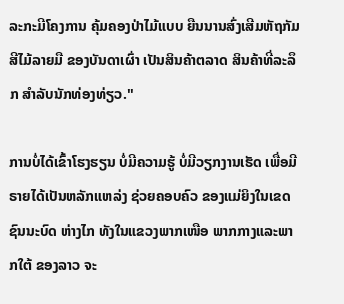ລະກະມີໂຄງການ ຄຸ້ມຄອງປ່າໄມ້ແບບ ຍືນນານສົ່ງເສີມຫັຖກັມ ສີໄມ້ລາຍມື ຂອງບັນດາເຜົ່າ ເປັນສິນຄ້າຕລາດ ສິນຄ້າທີ່ລະລຶກ ສໍາລັບນັກທ່ອງທ່ຽວ."

ການບໍ່ໄດ້ເຂົ້າໂຮງຮຽນ ບໍ່ມີຄວາມຮູ້ ບໍ່ມີວຽກງານເຮັດ ເພື່ອມີຣາຍໄດ້ເປັນຫລັກແຫລ່ງ ຊ່ວຍຄອບຄົວ ຂອງແມ່ຍິງໃນເຂດ ຊົນນະບົດ ຫ່າງໄກ ທັງໃນແຂວງພາກເໜືອ ພາກກາງແລະພາກໃຕ້ ຂອງລາວ ຈະ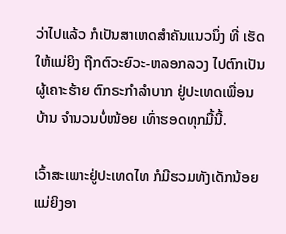ວ່າໄປແລ້ວ ກໍເປັນສາເຫດສໍາຄັນແນວນຶ່ງ ທີ່ ເຮັດໃຫ້ແມ່ຍິງ ຖືກຕົວະຍົວະ-ຫລອກລວງ ໄປຕົກເປັນຜູ້ເຄາະຮ້າຍ ຕົກຣະກໍາລໍາບາກ ຢູ່ປະເທດເພື່ອນບ້ານ ຈໍານວນບໍ່ໜ້ອຍ ເທົ່າຮອດທຸກມື້ນີ້.

ເວົ້າສະເພາະຢູ່ປະເທດໄທ ກໍມີຮວມທັງເດັກນ້ອຍ ແມ່ຍິງອາ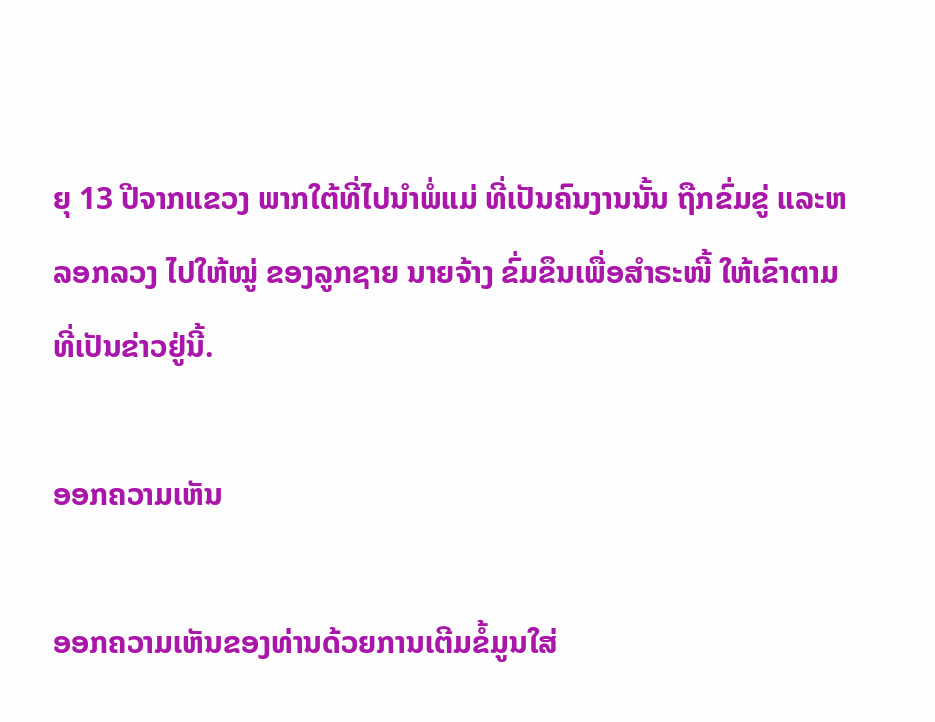ຍຸ 13 ປີຈາກແຂວງ ພາກໃຕ້ທີ່ໄປນໍາພໍ່ແມ່ ທີ່ເປັນຄົນງານນັ້ນ ຖືກຂົ່ມຂູ່ ແລະຫລອກລວງ ໄປໃຫ້ໝູ່ ຂອງລູກຊາຍ ນາຍຈ້າງ ຂົ່ມຂຶນເພື່ອສໍາຣະໜີ້ ໃຫ້ເຂົາຕາມທີ່ເປັນຂ່າວຢູ່ນີ້.

ອອກຄວາມເຫັນ

ອອກຄວາມເຫັນຂອງທ່ານດ້ວຍການເຕີມຂໍ້ມູນໃສ່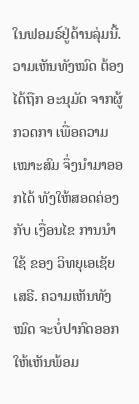ໃນຟອມຣ໌ຢູ່ດ້ານລຸ່ມນີ້. ວາມເຫັນທັງໝົດ ຕ້ອງໄດ້ຖືກ ອະນຸມັດ ຈາກຜູ້ ກວດກາ ເພື່ອຄວາມເໝາະສົມ ຈຶ່ງນໍາມາອອກໄດ້ ທັງໃຫ້ສອດຄ່ອງ ກັບ ເງື່ອນໄຂ ການນຳໃຊ້ ຂອງ ວິທຍຸເອເຊັຍເສຣີ. ຄວາມເຫັນທັງໝົດ ຈະບໍ່ປາກົດອອກ ໃຫ້ເຫັນພ້ອມ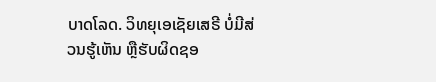ບາດໂລດ. ວິທຍຸເອເຊັຍເສຣີ ບໍ່ມີສ່ວນຮູ້ເຫັນ ຫຼືຮັບຜິດຊອ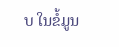ບ ໃນຂໍ້ມູນ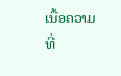ເນື້ອຄວາມ ທີ່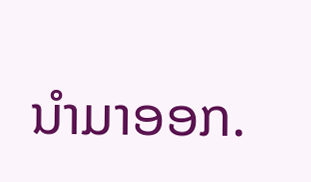ນໍາມາອອກ.